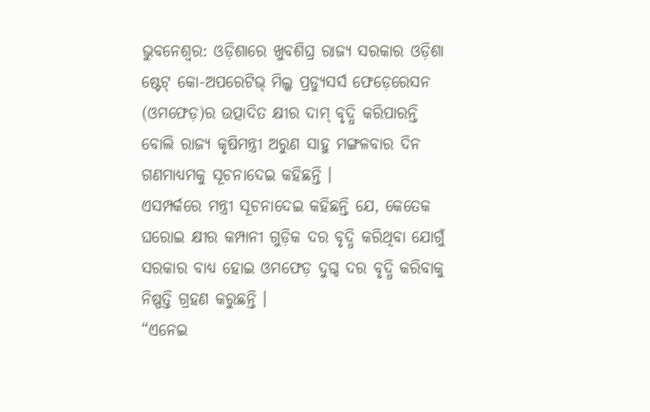ଭୁବନେଶ୍ୱର: ଓଡ଼ିଶାରେ ଖୁବଶିଘ୍ର ରାଜ୍ୟ ସରକାର ଓଡ଼ିଶା ଷ୍ଟେଟ୍ କୋ-ଅପରେଟିଭ୍ ମିଲ୍କ ପ୍ରଡ୍ୟୁସର୍ସ ଫେଡ଼େରେସନ (ଓମଫେଡ଼)ର ଉତ୍ପାଦିତ କ୍ଷୀର ଦାମ୍ ବୃଦ୍ଧି କରିପାରନ୍ତି ବୋଲି ରାଜ୍ୟ କୃଷିମନ୍ତ୍ରୀ ଅରୁଣ ସାହୁ ମଙ୍ଗଳବାର ଦିନ ଗଣମାଧ୍ୟମକୁ ସୂଚନାଦେଇ କହିଛନ୍ତି ।
ଏସମ୍ପର୍କରେ ମନ୍ତ୍ରୀ ସୂଚନାଦେଇ କହିଛନ୍ତି ଯେ, କେତେକ ଘରୋଇ କ୍ଷୀର କମ୍ପାନୀ ଗୁଡ଼ିକ ଦର ବୃଦ୍ଧି କରିଥିବା ଯୋଗୁଁ ସରକାର ବାଧ୍ୟ ହୋଇ ଓମଫେଡ଼ ଦୁଗ୍ଦ ଦର ବୃଦ୍ଧି କରିବାକୁ ନିଷ୍ପତ୍ତି ଗ୍ରହଣ କରୁଛନ୍ତି ।
“ଏନେଇ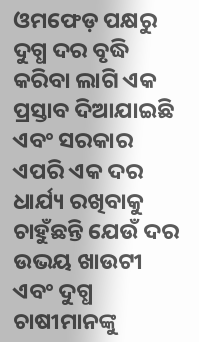ଓମଫେଡ଼ ପକ୍ଷରୁ ଦୁଗ୍ଧ ଦର ବୃଦ୍ଧି କରିବା ଲାଗି ଏକ ପ୍ରସ୍ତାବ ଦିଆଯାଇଛି ଏବଂ ସରକାର ଏପରି ଏକ ଦର ଧାର୍ଯ୍ୟ ରଖିବାକୁ ଚାହୁଁଛନ୍ତି ଯେଉଁ ଦର ଉଭୟ ଖାଉଟୀ ଏବଂ ଦୁଗ୍ଧ ଚାଷୀମାନଙ୍କୁ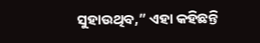ସୁହାଉଥିବ,” ଏହା କହିଛନ୍ତି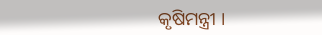କୃଷିମନ୍ତ୍ରୀ ।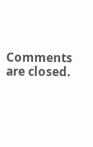Comments are closed.